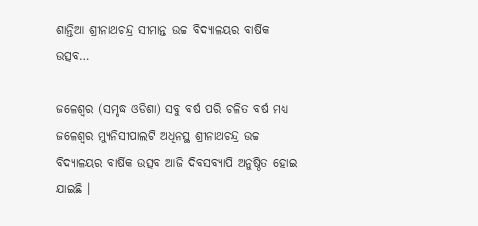ଶାନ୍ତିଆ ଶ୍ରୀନାଥଚନ୍ଦ୍ର ସୀମାନ୍ତ ଉଚ୍ଚ ବିଦ୍ୟାଳୟର ବାର୍ଷିକ ଉତ୍ସବ…

ଜଳେଶ୍ୱର (ସମୃଦ୍ଧ ଓଡିଶା) ସବୁ ବର୍ଷ ପରି ଚଳିତ ବର୍ଷ ମଧ୍ୟ ଜଳେଶ୍ୱର ମ୍ୟୁନିସୀପାଲଟି ଅଧିନସ୍ଥ ଶ୍ରୀନାଥଚନ୍ଦ୍ର ଉଚ୍ଚ ବିଦ୍ୟାଳୟର ବାର୍ଷିକ ଉତ୍ସବ ଆଜି ଦିବସବ୍ୟାପି ଅନୁଷ୍ଠିତ ହୋଇ ଯାଇଛି ।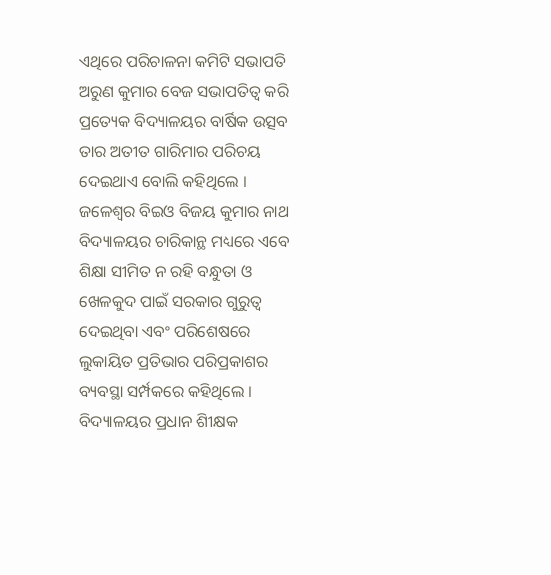ଏଥିରେ ପରିଚାଳନା କମିଟି ସଭାପତି ଅରୁଣ କୁମାର ବେଜ ସଭାପତିତ୍ୱ କରି ପ୍ରତ୍ୟେକ ବିଦ୍ୟାଳୟର ବାର୍ଷିକ ଉତ୍ସବ ତାର ଅତୀତ ଗାରିମାର ପରିଚୟ ଦେଇଥାଏ ବୋଲି କହିଥିଲେ । ଜଳେଶ୍ୱର ବିଇଓ ବିଜୟ କୁମାର ନାଥ ବିଦ୍ୟାଳୟର ଚାରିକାନ୍ଥ ମଧ୍ୟରେ ଏବେ ଶିକ୍ଷା ସୀମିତ ନ ରହି ବନ୍ଧୁତା ଓ ଖେଳକୁଦ ପାଇଁ ସରକାର ଗୁରୁତ୍ୱ ଦେଇଥିବା ଏବଂ ପରିଶେଷରେ ଲୁକାୟିତ ପ୍ରତିଭାର ପରିପ୍ରକାଶର ବ୍ୟବସ୍ଥା ସର୍ମ୍ପକରେ କହିଥିଲେ । ବିଦ୍ୟାଳୟର ପ୍ରଧାନ ଶିୀକ୍ଷକ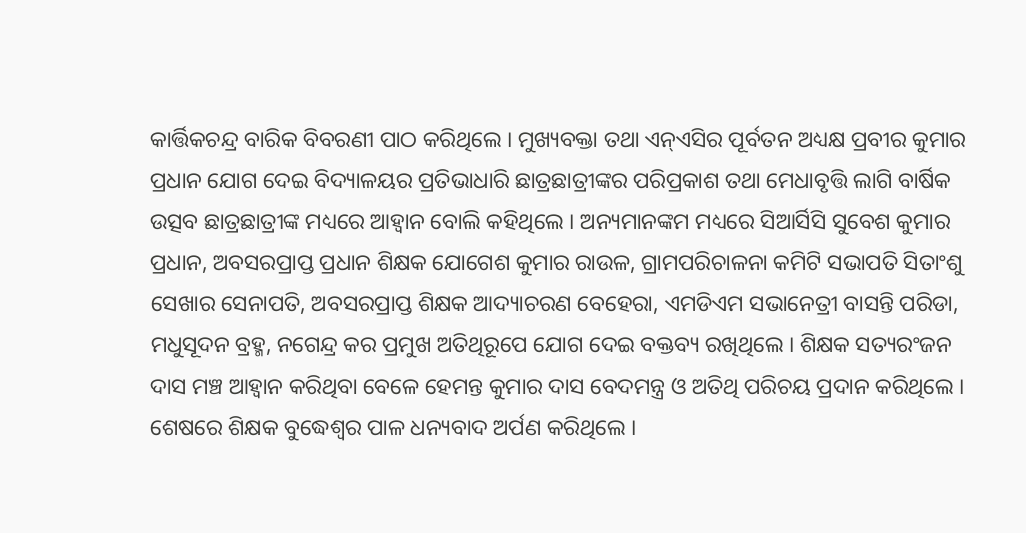କାର୍ତ୍ତିକଚନ୍ଦ୍ର ବାରିକ ବିବରଣୀ ପାଠ କରିଥିଲେ । ମୁଖ୍ୟବକ୍ତା ତଥା ଏନ୍ଏସିର ପୂର୍ବତନ ଅଧ୍ୟକ୍ଷ ପ୍ରବୀର କୁମାର ପ୍ରଧାନ ଯୋଗ ଦେଇ ବିଦ୍ୟାଳୟର ପ୍ରତିଭାଧାରି ଛାତ୍ରଛାତ୍ରୀଙ୍କର ପରିପ୍ରକାଶ ତଥା ମେଧାବୃତ୍ତି ଲାଗି ବାର୍ଷିକ ଉତ୍ସବ ଛାତ୍ରଛାତ୍ରୀଙ୍କ ମଧ୍ୟରେ ଆହ୍ୱାନ ବୋଲି କହିଥିଲେ । ଅନ୍ୟମାନଙ୍କମ ମଧ୍ୟରେ ସିଆର୍ସିସି ସୁବେଶ କୁମାର ପ୍ରଧାନ, ଅବସରପ୍ରାପ୍ତ ପ୍ରଧାନ ଶିକ୍ଷକ ଯୋଗେଶ କୁମାର ରାଉଳ, ଗ୍ରାମପରିଚାଳନା କମିଟି ସଭାପତି ସିତାଂଶୁ ସେଖାର ସେନାପତି, ଅବସରପ୍ରାପ୍ତ ଶିକ୍ଷକ ଆଦ୍ୟାଚରଣ ବେହେରା, ଏମଡିଏମ ସଭାନେତ୍ରୀ ବାସନ୍ତି ପରିଡା, ମଧୁସୂଦନ ବ୍ରହ୍ମ, ନଗେନ୍ଦ୍ର କର ପ୍ରମୁଖ ଅତିଥିରୂପେ ଯୋଗ ଦେଇ ବକ୍ତବ୍ୟ ରଖିଥିଲେ । ଶିକ୍ଷକ ସତ୍ୟରଂଜନ ଦାସ ମଞ୍ଚ ଆହ୍ୱାନ କରିଥିବା ବେଳେ ହେମନ୍ତ କୁମାର ଦାସ ବେଦମନ୍ତ୍ର ଓ ଅତିଥି ପରିଚୟ ପ୍ରଦାନ କରିଥିଲେ । ଶେଷରେ ଶିକ୍ଷକ ବୁଦ୍ଧେଶ୍ୱର ପାଳ ଧନ୍ୟବାଦ ଅର୍ପଣ କରିଥିଲେ ।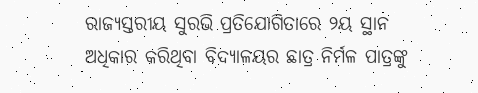ରାଜ୍ୟସ୍ତରୀୟ ସୁରଭି ପ୍ରତିଯୋଗିତାରେ ୨ୟ ସ୍ଥାନ ଅଧିକାର କରିଥିବା ବିଦ୍ୟାଳୟର ଛାତ୍ର ନିର୍ମଳ ପାତ୍ରଙ୍କୁ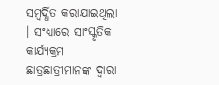ସମ୍ବର୍ଦ୍ଧିତ କରାଯାଇଥିଲା । ସଂଧ୍ୟାରେ ସାଂସ୍କୃତିକ କାର୍ଯ୍ୟକ୍ରମ ଛାତ୍ରଛାତ୍ରୀମାନଙ୍କ ଦ୍ୱାରା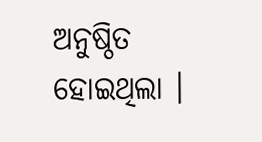ଅନୁଷ୍ଠିତ ହୋଇଥିଲା ।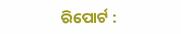ରିପୋର୍ଟ :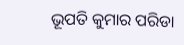ଭୂପତି କୁମାର ପରିଡା